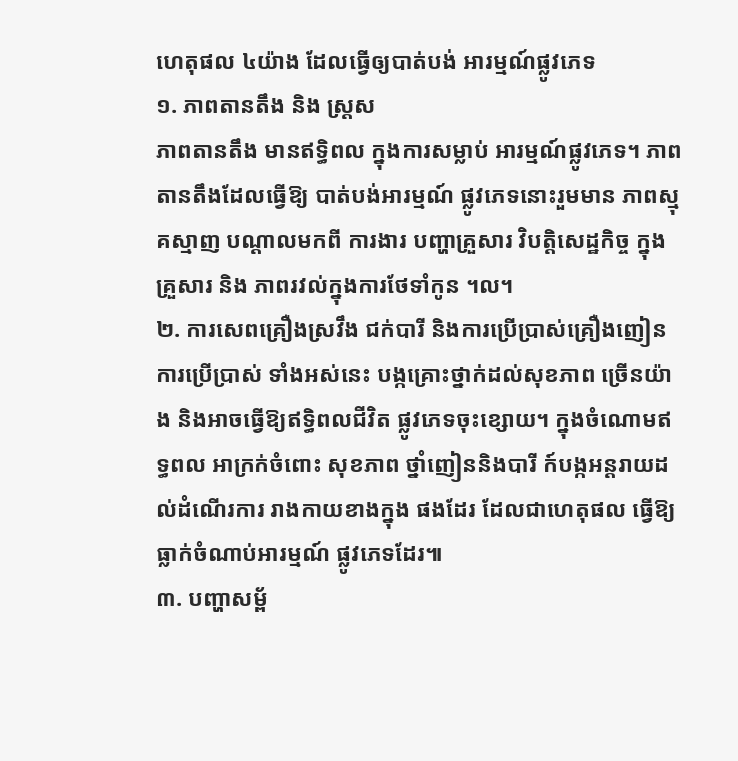ហេតុផល ៤យ៉ាង ដែលធ្វើឲ្យបាត់បង់ អារម្មណ៍ផ្លូវភេទ
១. ភាពតានតឹង និង ស្ត្រស
ភាពតានតឹង មានឥទ្ធិពល ក្នុងការសម្លាប់ អារម្មណ៍ផ្លូវភេទ។ ភាពតានតឹងដែលធ្វើឱ្យ បាត់បង់អារម្មណ៍ ផ្លូវភេទនោះរួមមាន ភាពស្មុគស្មាញ បណ្ដាលមកពី ការងារ បញ្ហាគ្រួសារ វិបត្ដិសេដ្ឋកិច្ច ក្នុងគ្រួសារ និង ភាពរវល់ក្នុងការថែទាំកូន ។ល។
២. ការសេពគ្រឿងស្រវឹង ជក់បារី និងការប្រើប្រាស់គ្រឿងញៀន
ការប្រើប្រាស់ ទាំងអស់នេះ បង្កគ្រោះថ្នាក់ដល់សុខភាព ច្រើនយ៉ាង និងអាចធ្វើឱ្យឥទ្ធិពលជីវិត ផ្លូវភេទចុះខ្សោយ។ ក្នុងចំណោមឥទ្ធពល អាក្រក់ចំពោះ សុខភាព ថ្នាំញៀននិងបារី ក៍បង្កអន្ដរាយដល់ដំណើរការ រាងកាយខាងក្នុង ផងដែរ ដែលជាហេតុផល ធ្វើឱ្យធ្លាក់ចំណាប់អារម្មណ៍ ផ្លូវភេទដែរ៕
៣. បញ្ហាសម្ព័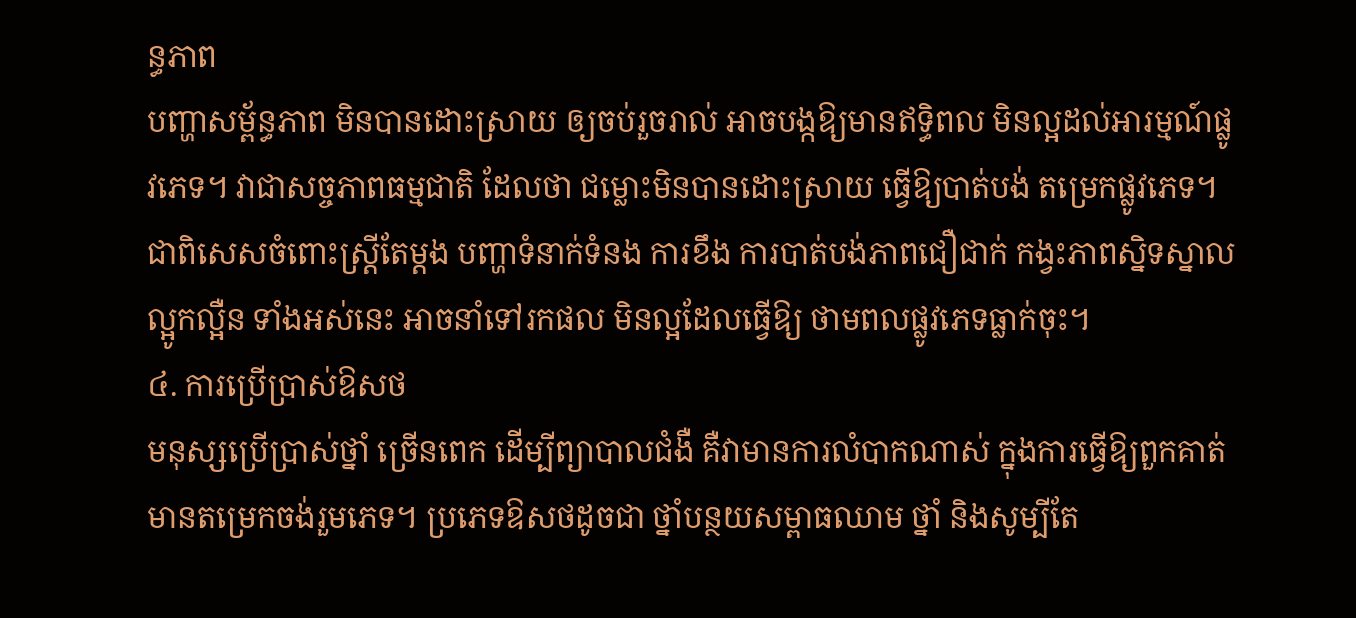ន្ធភាព
បញ្ហាសម្ព័ន្ធភាព មិនបានដោះស្រាយ ឲ្យចប់រួចរាល់ អាចបង្កឱ្យមានឥទ្ធិពល មិនល្អដល់អារម្មណ៍ផ្លូវភេទ។ វាជាសច្ចភាពធម្មជាតិ ដែលថា ជម្លោះមិនបានដោះស្រាយ ធ្វើឱ្យបាត់បង់ តម្រេកផ្លូវភេទ។ ជាពិសេសចំពោះស្រ្ដីតែម្ដង បញ្ហាទំនាក់ទំនង ការខឹង ការបាត់បង់ភាពជឿជាក់ កង្វះភាពស្និទស្នាល ល្អូកល្អឺន ទាំងអស់នេះ អាចនាំទៅរកផល មិនល្អដែលធ្វើឱ្យ ថាមពលផ្លូវភេទធ្លាក់ចុះ។
៤. ការប្រើប្រាស់ឱសថ
មនុស្សប្រើប្រាស់ថ្នាំ ច្រើនពេក ដើម្បីព្យាបាលជំងឺ គឺវាមានការលំបាកណាស់ ក្នុងការធ្វើឱ្យពួកគាត់ មានតម្រេកចង់រួមភេទ។ ប្រភេទឱសថដូចជា ថ្នាំបន្ថយសម្ពាធឈាម ថ្នាំ និងសូម្បីតែ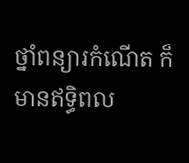ថ្នាំពន្យារកំណើត ក៏មានឥទ្ធិពល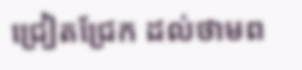ជ្រៀតជ្រែក ដល់ថាមព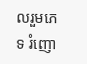លរួមភេទ រំញោ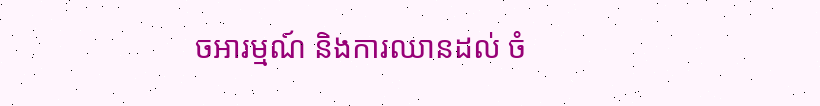ចអារម្មណ៍ និងការឈានដល់ ចំ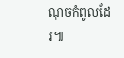ណុចកំពូលដែរ៕